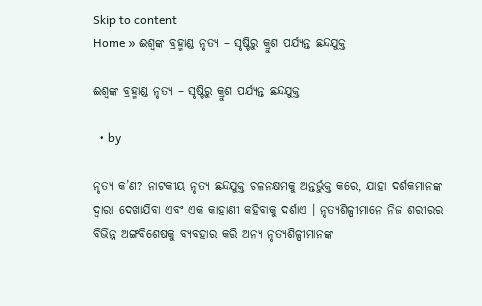Skip to content
Home » ଈଶ୍ଵଙ୍କ ବ୍ରହ୍ମାଣ୍ଡ ନୃତ୍ୟ – ସୃଷ୍ଟିରୁ କ୍ରୁଶ ପର୍ଯ୍ୟନ୍ତ ଛନ୍ଦଯୁକ୍ତ

ଈଶ୍ଵଙ୍କ ବ୍ରହ୍ମାଣ୍ଡ ନୃତ୍ୟ – ସୃଷ୍ଟିରୁ କ୍ରୁଶ ପର୍ଯ୍ୟନ୍ତ ଛନ୍ଦଯୁକ୍ତ

  • by

ନୃତ୍ୟ କ’ଣ? ନାଟକୀୟ ନୃତ୍ୟ ଛନ୍ଦଯୁକ୍ତ ଚଳନକ୍ଷମକୁ ଅନ୍ତର୍ଭୁକ୍ତ କରେ, ଯାହା ଦର୍ଶକମାନଙ୍କ ଦ୍ୱାରା ଦେଖାଯିବା ଏବଂ ଏକ କାହାଣୀ କହିବାକୁ ଦର୍ଶାଏ । ନୃତ୍ୟଶିଳ୍ପୀମାନେ ନିଜ ଶରୀରର ବିଭିନ୍ନ ଅଙ୍ଗବିଶେଷକୁ ବ୍ୟବହାର କରି ଅନ୍ୟ ନୃତ୍ୟଶିଳ୍ପୀମାନଙ୍କ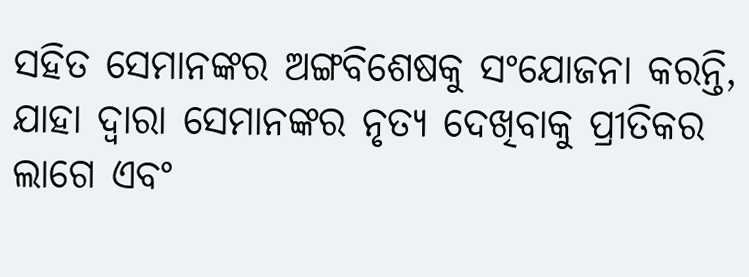ସହିତ ସେମାନଙ୍କର ଅଙ୍ଗବିଶେଷକୁ ସଂଯୋଜନା କରନ୍ତି, ଯାହା ଦ୍ଵାରା ସେମାନଙ୍କର ନୃତ୍ୟ ଦେଖିବାକୁ ପ୍ରୀତିକର ଲାଗେ ଏବଂ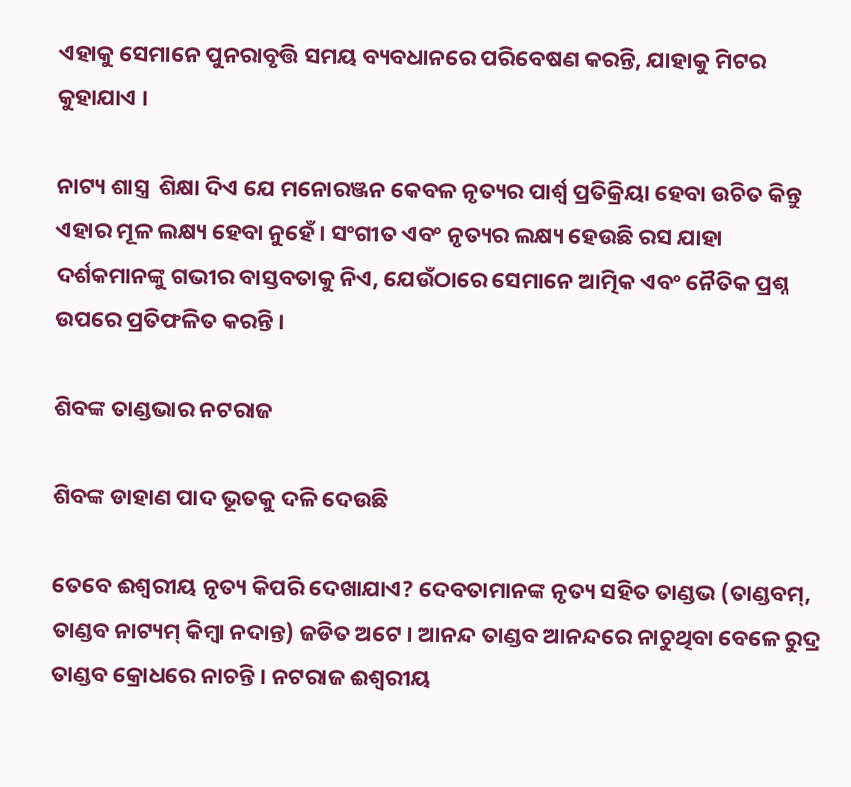ଏହାକୁ ସେମାନେ ପୁନରାବୃତ୍ତି ସମୟ ବ୍ୟବଧାନରେ ପରିବେଷଣ କରନ୍ତି, ଯାହାକୁ ମିଟର କୁହାଯାଏ ।

ନାଟ୍ୟ ଶାସ୍ତ୍ର  ଶିକ୍ଷା ଦିଏ ଯେ ମନୋରଞ୍ଜନ କେବଳ ନୃତ୍ୟର ପାର୍ଶ୍ୱ ପ୍ରତିକ୍ରିୟା ହେବା ଉଚିତ କିନ୍ତୁ ଏହାର ମୂଳ ଲକ୍ଷ୍ୟ ହେବା ନୁହେଁ। ସଂଗୀତ ଏବଂ ନୃତ୍ୟର ଲକ୍ଷ୍ୟ ହେଉଛି ରସ ଯାହା ଦର୍ଶକମାନଙ୍କୁ ଗଭୀର ବାସ୍ତବତାକୁ ନିଏ, ଯେଉଁଠାରେ ସେମାନେ ଆତ୍ମିକ ଏବଂ ନୈତିକ ପ୍ରଶ୍ନ ଉପରେ ପ୍ରତିଫଳିତ କରନ୍ତି ।

ଶିବଙ୍କ ତାଣ୍ଡଭାର ନଟରାଜ

ଶିବଙ୍କ ଡାହାଣ ପାଦ ଭୂତକୁ ଦଳି ଦେଉଛି

ତେବେ ଈଶ୍ଵରୀୟ ନୃତ୍ୟ କିପରି ଦେଖାଯାଏ? ଦେବତାମାନଙ୍କ ନୃତ୍ୟ ସହିତ ତାଣ୍ଡଭ (ତାଣ୍ଡବମ୍, ତାଣ୍ଡବ ନାଟ୍ୟମ୍ କିମ୍ବା ନଦାନ୍ତ) ଜଡିତ ଅଟେ । ଆନନ୍ଦ ତାଣ୍ଡବ ଆନନ୍ଦରେ ନାଚୁଥିବା ବେଳେ ରୁଦ୍ର ତାଣ୍ଡବ କ୍ରୋଧରେ ନାଚନ୍ତି । ନଟରାଜ ଈଶ୍ୱରୀୟ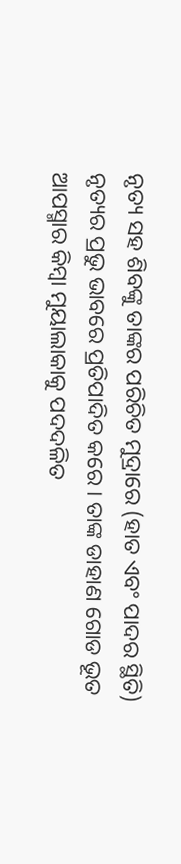ନୃତ୍ୟ ସହ ଶିବଙ୍କୁ ତାଙ୍କର ପରିଚିତ ମୁଦ୍ରାରେ (ହାତ ଏବଂ ପାଦର ସ୍ଥିତି) ନୃତ୍ୟର ପ୍ରଭୁ ଭାବରେ ପ୍ରତିପାଦିତ କରେ । ତାଙ୍କ ଡାହାଣ ଗୋଡ ଭୂତ ଆପସ୍ମାର କିମ୍ବା ମୁୟାଲାକାକୁ ପଦଦଳିତ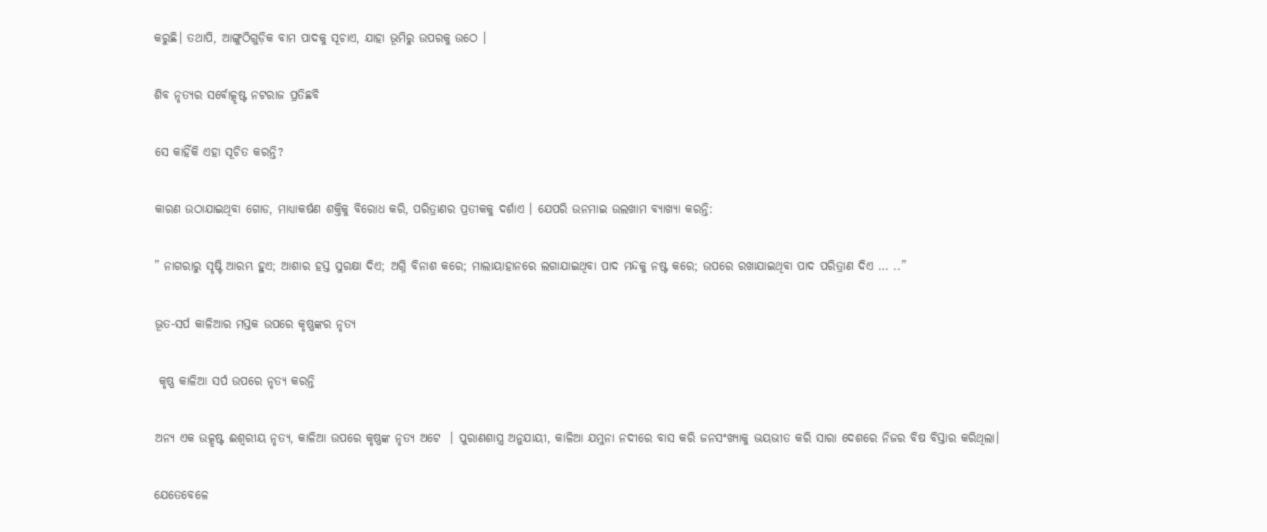କରୁଛି। ତଥାପି, ଆଙ୍ଗୁଠିଗୁଡ଼ିକ ବାମ ପାଦକୁ ସୂଚାଏ, ଯାହା ଭୂମିରୁ ଉପରକୁ ଉଠେ ।

ଶିବ ନୃତ୍ୟର ସର୍ବୋତ୍କୃଷ୍ଟ ନଟରାଜ ପ୍ରତିଛବି

ସେ କାହିଁକି ଏହା ସୂଚିତ କରନ୍ତି?

କାରଣ ଉଠାଯାଇଥିବା ଗୋଡ, ମାଧ୍ୟାକର୍ଷଣ ଶକ୍ତିକୁ ବିରୋଧ କରି, ପରିତ୍ରାଣର ପ୍ରତୀକକୁ ଦର୍ଶାଏ । ଯେପରି ଉନମାଇ ଉଲଖାମ ବ୍ୟାଖ୍ୟା କରନ୍ତି:

” ନାଗରାରୁ ସୃଷ୍ଟି ଆରମ୍ଭ ହୁଏ; ଆଶାର ହସ୍ତ ସୁରକ୍ଷା ଦିଏ; ଅଗ୍ନି ବିନାଶ କରେ; ମାଲାୟାହାନରେ ଲଗାଯାଇଥିବା ପାଦ ମନ୍ଦକୁ ନଷ୍ଟ କରେ; ଉପରେ ରଖାଯାଇଥିବା ପାଦ ପରିତ୍ରାଣ ଦିଏ … ..”

ଭୂତ-ସର୍ପ କାଳିଆର ମସ୍ତକ ଉପରେ କୃଷ୍ଣଙ୍କର ନୃତ୍ୟ

 କୃଷ୍ଣ କାଳିଆ ସର୍ପ ଉପରେ ନୃତ୍ୟ କରନ୍ତି

ଅନ୍ୟ ଏକ ଉତ୍କୃଷ୍ଟ ଈଶ୍ୱରୀୟ ନୃତ୍ୟ, କାଳିଆ ଉପରେ କୃଷ୍ଣଙ୍କ ନୃତ୍ୟ ଅଟେ  । ପୁରାଣଶାସ୍ତ୍ର ଅନୁଯାୟୀ, କାଳିଆ ଯମୁନା ନଦୀରେ ବାସ କରି ଜନସଂଖ୍ୟାକୁ ଭୟଭୀତ କରି ସାରା ଦେଶରେ ନିଜର ବିଷ ବିସ୍ତାର କରିଥିଲା।

ଯେତେବେଳେ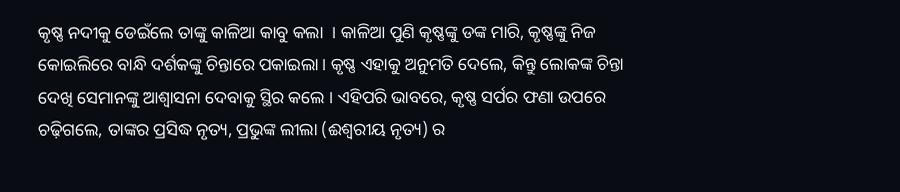କୃଷ୍ଣ ନଦୀକୁ ଡେଇଁଲେ ତାଙ୍କୁ କାଳିଆ କାବୁ କଲା  । କାଳିଆ ପୁଣି କୃଷ୍ଣଙ୍କୁ ଡଙ୍କ ମାରି, କୃଷ୍ଣଙ୍କୁ ନିଜ କୋଇଲିରେ ବାନ୍ଧି ଦର୍ଶକଙ୍କୁ ଚିନ୍ତାରେ ପକାଇଲା। କୃଷ୍ଣ ଏହାକୁ ଅନୁମତି ଦେଲେ, କିନ୍ତୁ ଲୋକଙ୍କ ଚିନ୍ତା ଦେଖି ସେମାନଙ୍କୁ ଆଶ୍ୱାସନା ଦେବାକୁ ସ୍ଥିର କଲେ । ଏହିପରି ଭାବରେ, କୃଷ୍ଣ ସର୍ପର ଫଣା ଉପରେ ଚଢ଼ିଗଲେ, ତାଙ୍କର ପ୍ରସିଦ୍ଧ ନୃତ୍ୟ, ପ୍ରଭୁଙ୍କ ଲୀଲା (ଈଶ୍ୱରୀୟ ନୃତ୍ୟ) ର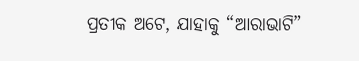ପ୍ରତୀକ ଅଟେ, ଯାହାକୁ “ଆରାଭାଟି”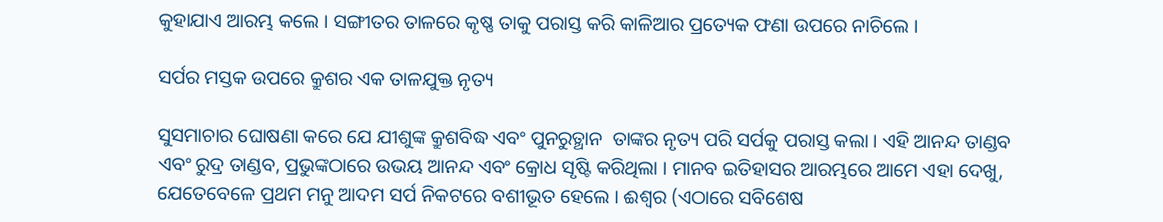କୁହାଯାଏ ଆରମ୍ଭ କଲେ । ସଙ୍ଗୀତର ତାଳରେ କୃଷ୍ଣ ତାକୁ ପରାସ୍ତ କରି କାଳିଆର ପ୍ରତ୍ୟେକ ଫଣା ଉପରେ ନାଚିଲେ ।

ସର୍ପର ମସ୍ତକ ଉପରେ କ୍ରୁଶର ଏକ ତାଳଯୁକ୍ତ ନୃତ୍ୟ

ସୁସମାଚାର ଘୋଷଣା କରେ ଯେ ଯୀଶୁଙ୍କ କ୍ରୁଶବିଦ୍ଧ ଏବଂ ପୁନରୁତ୍ଥାନ  ତାଙ୍କର ନୃତ୍ୟ ପରି ସର୍ପକୁ ପରାସ୍ତ କଲା । ଏହି ଆନନ୍ଦ ତାଣ୍ଡବ ଏବଂ ରୁଦ୍ର ତାଣ୍ଡବ, ପ୍ରଭୁଙ୍କଠାରେ ଉଭୟ ଆନନ୍ଦ ଏବଂ କ୍ରୋଧ ସୃଷ୍ଟି କରିଥିଲା । ମାନବ ଇତିହାସର ଆରମ୍ଭରେ ଆମେ ଏହା ଦେଖୁ, ଯେତେବେଳେ ପ୍ରଥମ ମନୁ ଆଦମ ସର୍ପ ନିକଟରେ ବଶୀଭୂତ ହେଲେ । ଈଶ୍ଵର (ଏଠାରେ ସବିଶେଷ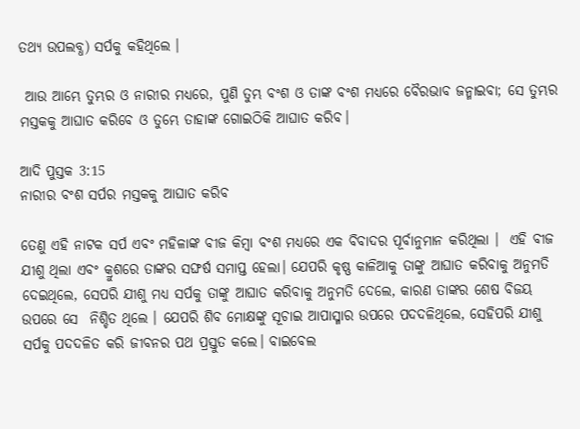ତଥ୍ୟ ଉପଲବ୍ଧ) ସର୍ପକୁ କହିଥିଲେ ।

 ଆଉ ଆମ୍ଭେ ତୁମ୍ଭର ଓ ନାରୀର ମଧ୍ୟରେ, ପୁଣି ତୁମ୍ଭ ବଂଶ ଓ ତାଙ୍କ ବଂଶ ମଧ୍ୟରେ ବୈରଭାବ ଜନ୍ମାଇବା; ସେ ତୁମ୍ଭର ମସ୍ତକକୁ ଆଘାତ କରିବେ ଓ ତୁମ୍ଭେ ତାହାଙ୍କ ଗୋଇଠିକି ଆଘାତ କରିବ।

ଆଦି ପୁସ୍ତକ 3:15
ନାରୀର ବଂଶ ସର୍ପର ମସ୍ତକକୁ ଆଘାତ କରିବ

ତେଣୁ ଏହି ନାଟକ ସର୍ପ ଏବଂ ମହିଳାଙ୍କ ବୀଜ କିମ୍ବା ବଂଶ ମଧ୍ୟରେ ଏକ ବିବାଦର ପୂର୍ବାନୁମାନ କରିଥିଲା ।  ଏହି ବୀଜ ଯୀଶୁ ଥିଲା ଏବଂ କ୍ରୁଶରେ ତାଙ୍କର ସଙ୍ଘର୍ଷ ସମାପ୍ତ ହେଲା। ଯେପରି କୃଷ୍ଣ କାଳିଆକୁ ତାଙ୍କୁ ଆଘାତ କରିବାକୁ ଅନୁମତି ଦେଇଥିଲେ, ସେପରି ଯୀଶୁ ମଧ୍ୟ ସର୍ପକୁ ତାଙ୍କୁ ଆଘାତ କରିବାକୁ ଅନୁମତି ଦେଲେ, କାରଣ ତାଙ୍କର ଶେଷ ବିଜୟ ଉପରେ ସେ  ନିଶ୍ଚିତ ଥିଲେ । ଯେପରି ଶିବ ମୋକ୍ଷଙ୍କୁ ସୂଚାଇ ଆପାସ୍ମାର ଉପରେ ପଦଦଳିଥିଲେ, ସେହିପରି ଯୀଶୁ ସର୍ପକୁ ପଦଦଳିତ କରି ଜୀବନର ପଥ ପ୍ରସ୍ତୁତ କଲେ। ବାଇବେଲ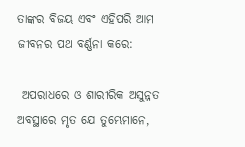ତାଙ୍କର ବିଜୟ ଏବଂ ଏହିପରି ଆମ ଜୀବନର ପଥ ବର୍ଣ୍ଣନା କରେ:

 ଅପରାଧରେ ଓ ଶାରୀରିକ ଅସୁନ୍ନତ ଅବସ୍ଥାରେ ମୃତ ଯେ ତୁମ୍ଭେମାନେ,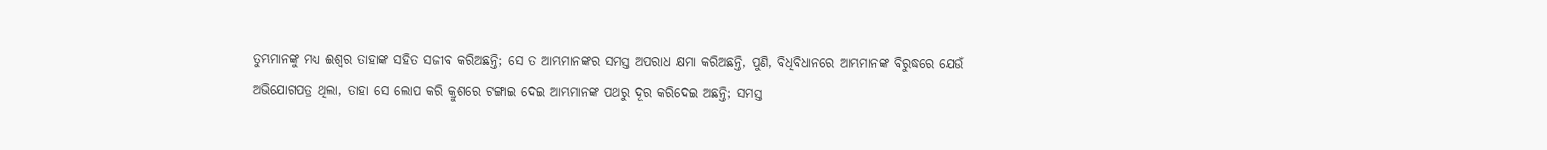ତୁମ୍ଭମାନଙ୍କୁ ମଧ୍ୟ ଈଶ୍ଵର ତାହାଙ୍କ ସହିତ ସଜୀବ କରିଅଛନ୍ତି; ସେ ତ ଆମ୍ଭମାନଙ୍କର ସମସ୍ତ ଅପରାଧ କ୍ଷମା କରିଅଛନ୍ତି, ପୁଣି, ବିଧିବିଧାନରେ ଆମ୍ଭମାନଙ୍କ ବିରୁଦ୍ଧରେ ଯେଉଁ ଅଭିଯୋଗପତ୍ର ଥିଲା, ତାହା ସେ ଲୋପ କରି କ୍ରୁଶରେ ଟଙ୍ଗାଇ ଦେଇ ଆମ୍ଭମାନଙ୍କ ପଥରୁ ଦୂର କରିଦେଇ ଅଛନ୍ତି; ସମସ୍ତ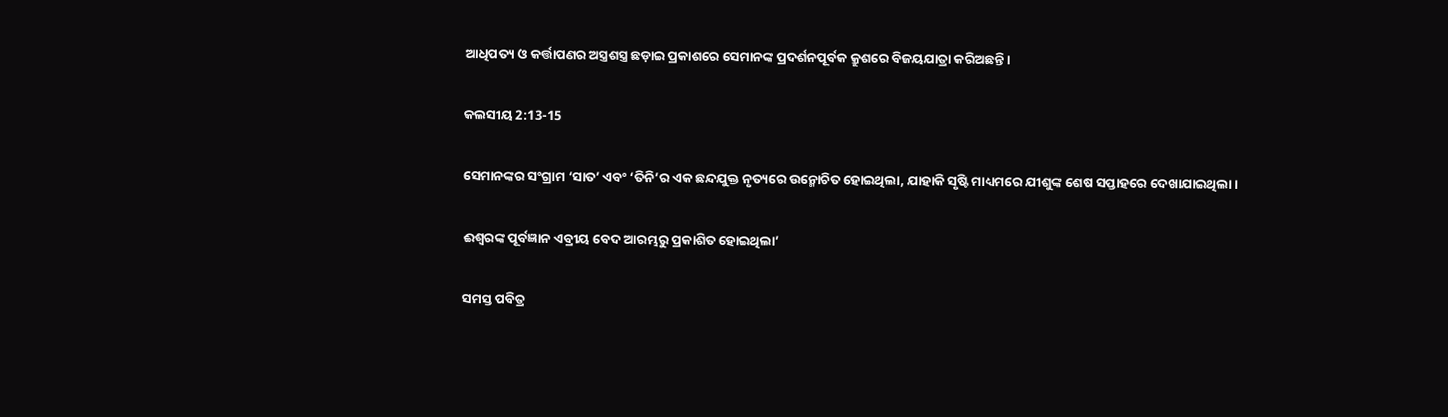ଆଧିପତ୍ୟ ଓ କର୍ତ୍ତାପଣର ଅସ୍ତ୍ରଶସ୍ତ୍ର ଛଡ଼ାଇ ପ୍ରକାଶରେ ସେମାନଙ୍କ ପ୍ରଦର୍ଶନପୂର୍ବକ କ୍ରୁଶରେ ବିଜୟଯାତ୍ରା କରିଅଛନ୍ତି।

କଲସୀୟ 2:13-15

ସେମାନଙ୍କର ସଂଗ୍ରାମ ‘ସାତ’ ଏବଂ ‘ତିନି’ର ଏକ ଛନ୍ଦଯୁକ୍ତ ନୃତ୍ୟରେ ଉନ୍ମୋଚିତ ହୋଇଥିଲା, ଯାହାକି ସୃଷ୍ଟି ମାଧ୍ୟମରେ ଯୀଶୁଙ୍କ ଶେଷ ସପ୍ତାହରେ ଦେଖାଯାଇଥିଲା ।

ଈଶ୍ଵରଙ୍କ ପୂର୍ବଜ୍ଞାନ ଏବ୍ରୀୟ ବେଦ ଆରମ୍ଭରୁ ପ୍ରକାଶିତ ହୋଇଥିଲା’

ସମସ୍ତ ପବିତ୍ର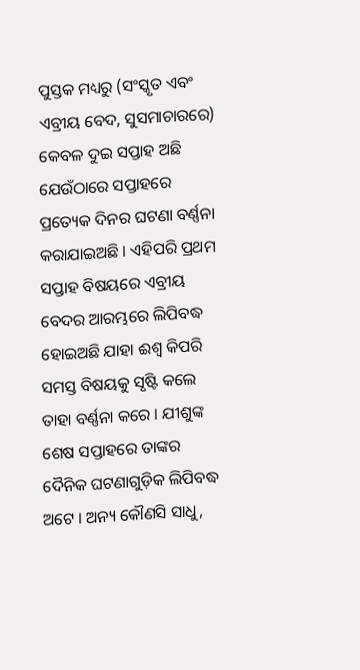ପୁସ୍ତକ ମଧ୍ୟରୁ (ସଂସ୍କୃତ ଏବଂ ଏବ୍ରୀୟ ବେଦ, ସୁସମାଚାରରେ) କେବଳ ଦୁଇ ସପ୍ତାହ ଅଛି ଯେଉଁଠାରେ ସପ୍ତାହରେ ପ୍ରତ୍ୟେକ ଦିନର ଘଟଣା ବର୍ଣ୍ଣନା କରାଯାଇଅଛି । ଏହିପରି ପ୍ରଥମ ସପ୍ତାହ ବିଷୟରେ ଏବ୍ରୀୟ ବେଦର ଆରମ୍ଭରେ ଲିପିବଦ୍ଧ ହୋଇଅଛି ଯାହା ଈଶ୍ଵ କିପରି ସମସ୍ତ ବିଷୟକୁ ସୃଷ୍ଟି କଲେ ତାହା ବର୍ଣ୍ଣନା କରେ । ଯୀଶୁଙ୍କ ଶେଷ ସପ୍ତାହରେ ତାଙ୍କର ଦୈନିକ ଘଟଣାଗୁଡ଼ିକ ଲିପିବଦ୍ଧ ଅଟେ । ଅନ୍ୟ କୌଣସି ସାଧୁ,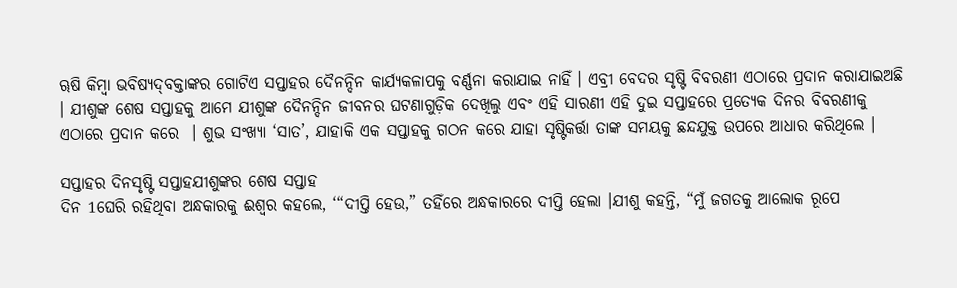ୠଷି କିମ୍ବା ଭବିଷ୍ୟ‌ଦ୍‌ବକ୍ତାଙ୍କର ଗୋଟିଏ ସପ୍ତାହର ଦୈନନ୍ଦିନ କାର୍ଯ୍ୟକଳାପକୁ ବର୍ଣ୍ଣନା କରାଯାଇ ନାହିଁ । ଏବ୍ରୀ ବେଦର ସୃଷ୍ଟି ବିବରଣୀ ଏଠାରେ ପ୍ରଦାନ କରାଯାଇଅଛି । ଯୀଶୁଙ୍କ ଶେଷ ସପ୍ତାହକୁ ଆମେ ଯୀଶୁଙ୍କ ଦୈନନ୍ଦିନ ଜୀବନର ଘଟଣାଗୁଡ଼ିକ ଦେଖିଲୁ ଏବଂ ଏହି ସାରଣୀ ଏହି ଦୁଇ ସପ୍ତାହରେ ପ୍ରତ୍ୟେକ ଦିନର ବିବରଣୀକୁ ଏଠାରେ ପ୍ରଦାନ କରେ  । ଶୁଭ ସଂଖ୍ୟା ‘ସାତ’, ଯାହାକି ଏକ ସପ୍ତାହକୁ ଗଠନ କରେ ଯାହା ସୃଷ୍ଟିକର୍ତ୍ତା ତାଙ୍କ ସମୟକୁ ଛନ୍ଦଯୁକ୍ତ ଉପରେ ଆଧାର କରିଥିଲେ ।

ସପ୍ତାହର ଦିନସୃଷ୍ଟି ସପ୍ତାହଯୀଶୁଙ୍କର ଶେଷ ସପ୍ତାହ
ଦିନ 1ଘେରି ରହିଥିବା ଅନ୍ଧକାରକୁ ଈଶ୍ଵର କହଲେ, ‘“ଦୀପ୍ତି ହେଉ,” ତହିଁରେ ଅନ୍ଧକାରରେ ଦୀପ୍ତି ହେଲା ।ଯୀଶୁ କହନ୍ତି, “ମୁଁ ଜଗତକୁ ଆଲୋକ ରୂପେ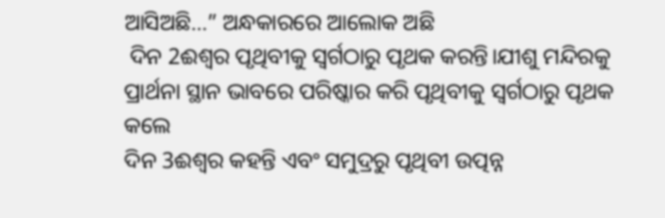ଆସିଅଛି…” ଅନ୍ଧକାରରେ ଆଲୋକ ଅଛି
 ଦିନ 2ଈଶ୍ଵର ପୃଥିବୀକୁ ସ୍ଵର୍ଗଠାରୁ ପୃଥକ କରନ୍ତି।ଯୀଶୁ ମନ୍ଦିରକୁ ପ୍ରାର୍ଥନା ସ୍ଥାନ ଭାବରେ ପରିଷ୍କାର କରି ପୃଥିବୀକୁ ସ୍ୱର୍ଗଠାରୁ ପୃଥକ କଲେ
ଦିନ 3ଈଶ୍ଵର କହନ୍ତି ଏବଂ ସମୁଦ୍ରରୁ ପୃଥିବୀ ଉତ୍ପନ୍ନ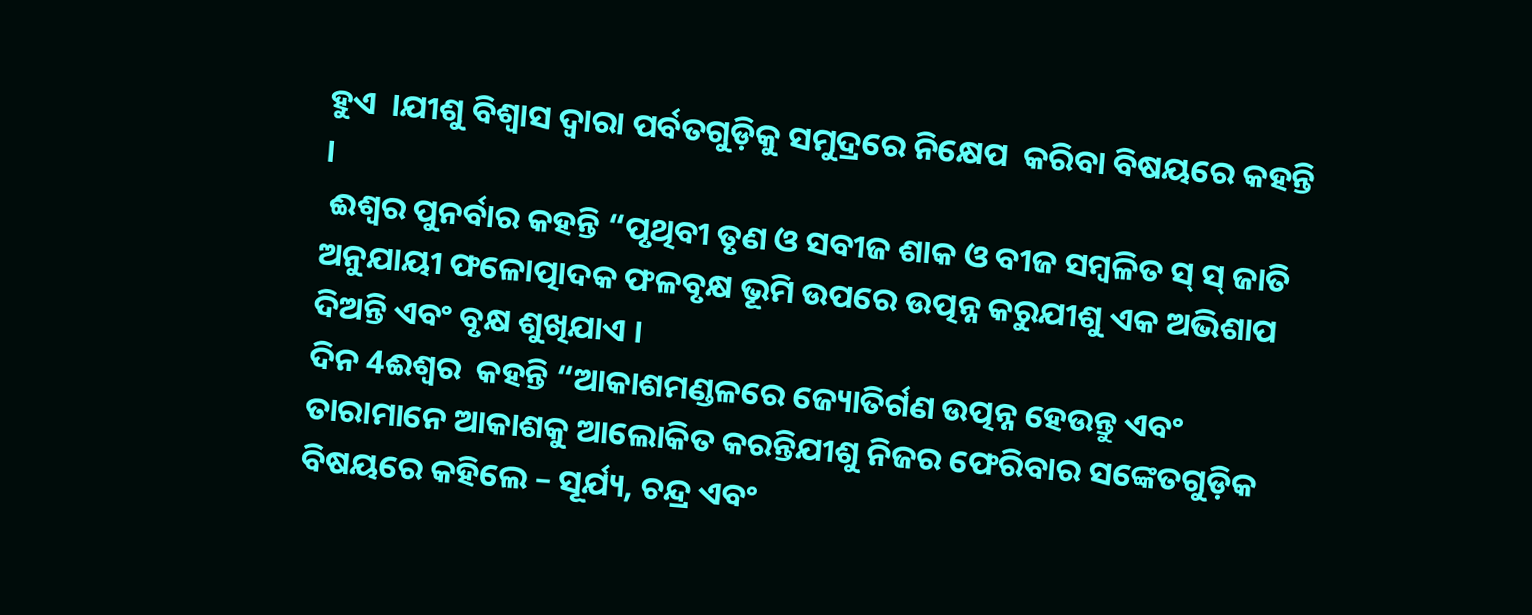ହୁଏ  ।ଯୀଶୁ ବିଶ୍ଵାସ ଦ୍ଵାରା ପର୍ବତଗୁଡ଼ିକୁ ସମୁଦ୍ରରେ ନିକ୍ଷେପ  କରିବା ବିଷୟରେ କହନ୍ତି ।
 ଈଶ୍ଵର ପୁନର୍ବାର କହନ୍ତି “ପୃଥିବୀ ତୃଣ ଓ ସବୀଜ ଶାକ ଓ ବୀଜ ସମ୍ବଳିତ ସ୍ ସ୍ ଜାତି ଅନୁଯାୟୀ ଫଳୋତ୍ପାଦକ ଫଳବୃକ୍ଷ ଭୂମି ଉପରେ ଉତ୍ପନ୍ନ କରୁଯୀଶୁ ଏକ ଅଭିଶାପ ଦିଅନ୍ତି ଏବଂ ବୃକ୍ଷ ଶୁଖିଯାଏ ।
ଦିନ 4ଈଶ୍ଵର  କହନ୍ତି “ଆକାଶମଣ୍ଡଳରେ ଜ୍ୟୋତିର୍ଗଣ ଉତ୍ପନ୍ନ ହେଉନ୍ତୁ ଏବଂ ତାରାମାନେ ଆକାଶକୁ ଆଲୋକିତ କରନ୍ତିଯୀଶୁ ନିଜର ଫେରିବାର ସଙ୍କେତଗୁଡ଼ିକ ବିଷୟରେ କହିଲେ – ସୂର୍ଯ୍ୟ, ଚନ୍ଦ୍ର ଏବଂ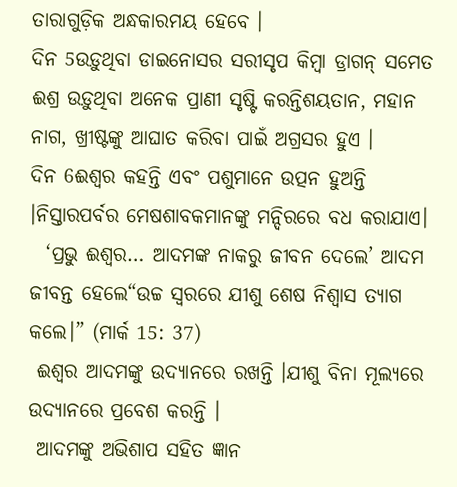ତାରାଗୁଡ଼ିକ ଅନ୍ଧକାରମୟ ହେବେ ।
ଦିନ 5ଉଡ଼ୁଥିବା ଡାଇନୋସର ସରୀସୃପ କିମ୍ବା ଡ୍ରାଗନ୍ ସମେତ ଈଶ୍ର ଉଡ଼ୁଥିବା ଅନେକ ପ୍ରାଣୀ ସୃଷ୍ଟି କରନ୍ତିଶୟତାନ, ମହାନ ନାଗ, ଖ୍ରୀଷ୍ଟଙ୍କୁ ଆଘାତ କରିବା ପାଇଁ ଅଗ୍ରସର ହୁଏ ।
ଦିନ 6ଈଶ୍ଵର କହନ୍ତି ଏବଂ ପଶୁମାନେ ଉତ୍ପନ ହୁଅନ୍ତି ।ନିସ୍ତାରପର୍ବର ମେଷଶାବକମାନଙ୍କୁ ମନ୍ଦିରରେ ବଧ କରାଯାଏ।
  ‘ପ୍ରଭୁ ଈଶ୍ଵର… ଆଦମଙ୍କ ନାକରୁ ଜୀବନ ଦେଲେ’ ଆଦମ ଜୀବନ୍ତ ହେଲେ“ଉଚ୍ଚ ସ୍ୱରରେ ଯୀଶୁ ଶେଷ ନିଶ୍ୱାସ ତ୍ୟାଗ କଲେ।” (ମାର୍କ 15: 37)
 ଈଶ୍ଵର ଆଦମଙ୍କୁ ଉଦ୍ୟାନରେ ରଖନ୍ତି ।ଯୀଶୁ ବିନା ମୂଲ୍ୟରେ ଉଦ୍ୟାନରେ ପ୍ରବେଶ କରନ୍ତି ।
 ଆଦମଙ୍କୁ ଅଭିଶାପ ସହିତ ଜ୍ଞାନ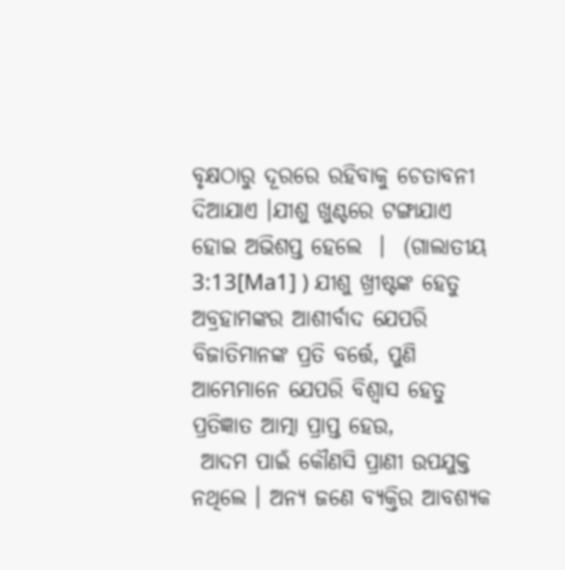ବୃକ୍ଷଠାରୁ ଦୂରରେ ରହିବାକୁ ଚେତାବନୀ ଦିଆଯାଏ ।ଯୀଶୁ ଖୁଣ୍ଟରେ ଟଙ୍ଗାଯାଏ ହୋଇ ଅଭିଶପ୍ତ ହେଲେ  ।  (ଗାଲାତୀୟ 3:13[Ma1] ) ଯୀଶୁ ଖ୍ରୀଷ୍ଟଙ୍କ ହେତୁ ଅବ୍ରହାମଙ୍କର ଆଶୀର୍ବାଦ ଯେପରି ବିଜାତିମାନଙ୍କ ପ୍ରତି ବର୍ତ୍ତେ, ପୁଣି ଆମ୍ଭେମାନେ ଯେପରି ବିଶ୍ଵାସ ହେତୁ ପ୍ରତିଜ୍ଞାତ ଆତ୍ମା ପ୍ରାପ୍ତ ହେଉ,
 ଆଦମ ପାଇଁ କୌଣସି ପ୍ରାଣୀ ଉପଯୁକ୍ତ ନଥିଲେ । ଅନ୍ୟ ଜଣେ ବ୍ୟକ୍ତିର ଆବଶ୍ୟକ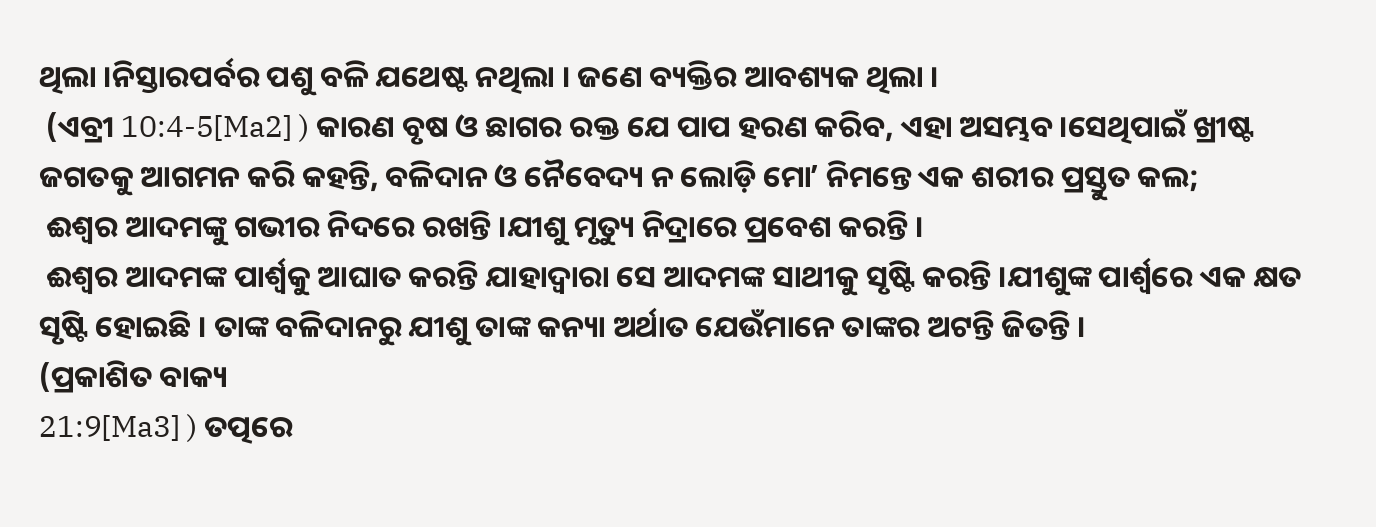ଥିଲା ।ନିସ୍ତାରପର୍ବର ପଶୁ ବଳି ଯଥେଷ୍ଟ ନଥିଲା । ଜଣେ ବ୍ୟକ୍ତିର ଆବଶ୍ୟକ ଥିଲା ।
 (ଏବ୍ରୀ 10:4-5[Ma2] ) କାରଣ ବୃଷ ଓ ଛାଗର ରକ୍ତ ଯେ ପାପ ହରଣ କରିବ, ଏହା ଅସମ୍ଭବ।ସେଥିପାଇଁ ଖ୍ରୀଷ୍ଟ ଜଗତକୁ ଆଗମନ କରି କହନ୍ତି, ବଳିଦାନ ଓ ନୈବେଦ୍ୟ ନ ଲୋଡ଼ି ମୋʼ ନିମନ୍ତେ ଏକ ଶରୀର ପ୍ରସ୍ତୁତ କଲ;
 ଈଶ୍ଵର ଆଦମଙ୍କୁ ଗଭୀର ନିଦରେ ରଖନ୍ତି ।ଯୀଶୁ ମୃତ୍ୟୁ ନିଦ୍ରାରେ ପ୍ରବେଶ କରନ୍ତି ।
 ଈଶ୍ଵର ଆଦମଙ୍କ ପାର୍ଶ୍ୱକୁ ଆଘାତ କରନ୍ତି ଯାହାଦ୍ଵାରା ସେ ଆଦମଙ୍କ ସାଥୀକୁ ସୃଷ୍ଟି କରନ୍ତି ।ଯୀଶୁଙ୍କ ପାର୍ଶ୍ୱରେ ଏକ କ୍ଷତ ସୃଷ୍ଟି ହୋଇଛି । ତାଙ୍କ ବଳିଦାନରୁ ଯୀଶୁ ତାଙ୍କ କନ୍ୟା ଅର୍ଥାତ ଯେଉଁମାନେ ତାଙ୍କର ଅଟନ୍ତି ଜିତନ୍ତି ।
(ପ୍ରକାଶିତ ବାକ୍ୟ
21:9[Ma3] ) ତତ୍ପରେ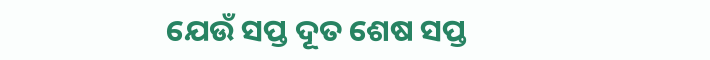ଯେଉଁ ସପ୍ତ ଦୂତ ଶେଷ ସପ୍ତ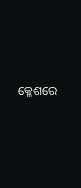କ୍ଳେଶରେ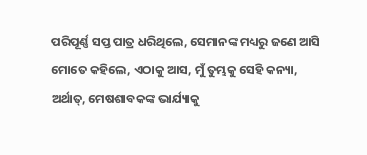ପରିପୂର୍ଣ୍ଣ ସପ୍ତ ପାତ୍ର ଧରିଥିଲେ, ସେମାନଙ୍କ ମଧ୍ୟରୁ ଜଣେ ଆସି ମୋତେ କହିଲେ, ଏଠାକୁ ଆସ, ମୁଁ ତୁମ୍ଭକୁ ସେହି କନ୍ୟା, ଅର୍ଥାତ୍, ମେଷଶାବକଙ୍କ ଭାର୍ଯ୍ୟାକୁ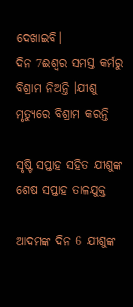ଦେଖାଇବି।
ଦିନ 7ଈଶ୍ଵର ସମସ୍ତ କର୍ମରୁ ବିଶ୍ରାମ ନିଅନ୍ତି ।ଯୀଶୁ ମୃତ୍ୟୁରେ ବିଶ୍ରାମ କରନ୍ତି

ସୃଷ୍ଟି ସପ୍ତାହ ସହିତ ଯୀଶୁଙ୍କ ଶେଷ ସପ୍ତାହ ତାଳଯୁକ୍ତ

ଆଦମଙ୍କ ଦିନ 6 ଯୀଶୁଙ୍କ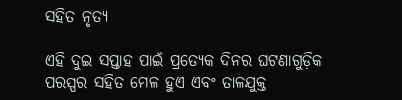ସହିତ ନୃତ୍ୟ

ଏହି ଦୁଇ ସପ୍ତାହ ପାଇଁ ପ୍ରତ୍ୟେକ ଦିନର ଘଟଣାଗୁଡ଼ିକ ପରସ୍ପର ସହିତ ମେଳ ହୁଏ ଏବଂ ତାଳଯୁକ୍ତ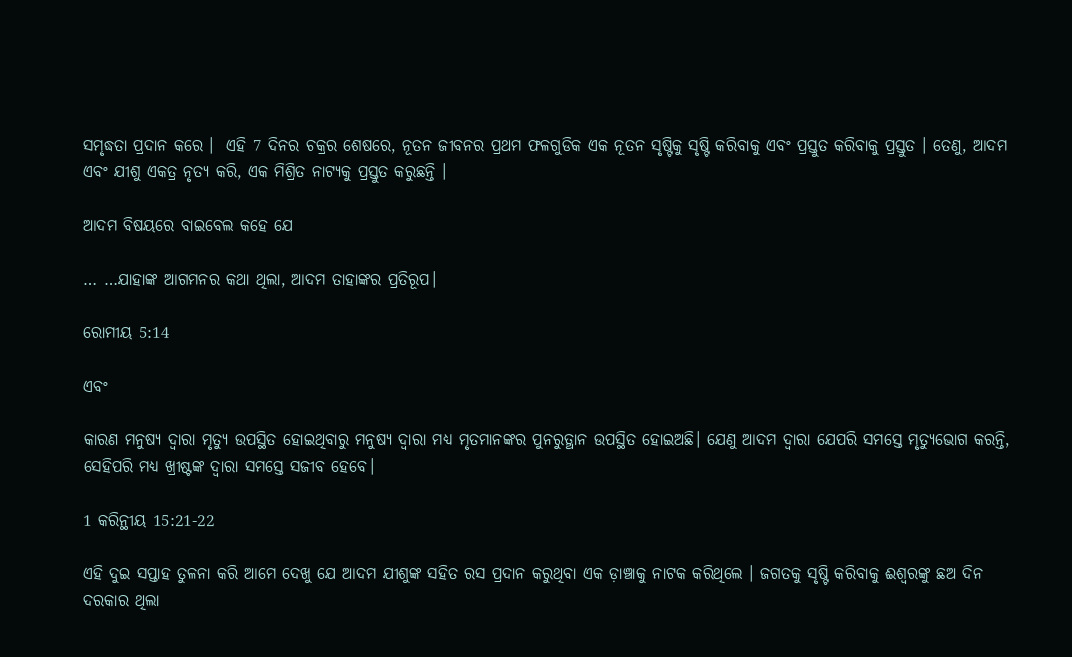ସମୃଦ୍ଧତା ପ୍ରଦାନ କରେ ।  ଏହି 7 ଦିନର ଚକ୍ରର ଶେଷରେ, ନୂତନ ଜୀବନର ପ୍ରଥମ ଫଳଗୁଡିକ ଏକ ନୂତନ ସୃଷ୍ଟିକୁ ସୃଷ୍ଟି କରିବାକୁ ଏବଂ ପ୍ରସ୍ତୁତ କରିବାକୁ ପ୍ରସ୍ତୁତ । ତେଣୁ, ଆଦମ ଏବଂ ଯୀଶୁ ଏକତ୍ର ନୃତ୍ୟ କରି, ଏକ ମିଶ୍ରିତ ନାଟ୍ୟକୁ ପ୍ରସ୍ତୁତ କରୁଛନ୍ତି ।

ଆଦମ ବିଷୟରେ ବାଇବେଲ କହେ ଯେ

… …ଯାହାଙ୍କ ଆଗମନର କଥା ଥିଲା, ଆଦମ ତାହାଙ୍କର ପ୍ରତିରୂପ।

ରୋମୀୟ 5:14

ଏବଂ

କାରଣ ମନୁଷ୍ୟ ଦ୍ଵାରା ମୃତ୍ୟୁ ଉପସ୍ଥିତ ହୋଇଥିବାରୁ ମନୁଷ୍ୟ ଦ୍ଵାରା ମଧ୍ୟ ମୃତମାନଙ୍କର ପୁନରୁତ୍ଥାନ ଉପସ୍ଥିତ ହୋଇଅଛି। ଯେଣୁ ଆଦମ ଦ୍ଵାରା ଯେପରି ସମସ୍ତେ ମୃତ୍ୟୁଭୋଗ କରନ୍ତି, ସେହିପରି ମଧ୍ୟ ଖ୍ରୀଷ୍ଟଙ୍କ ଦ୍ଵାରା ସମସ୍ତେ ସଜୀବ ହେବେ।

1 କରିନ୍ଥୀୟ 15:21-22

ଏହି ଦୁଇ ସପ୍ତାହ ତୁଳନା କରି ଆମେ ଦେଖୁ ଯେ ଆଦମ ଯୀଶୁଙ୍କ ସହିତ ରସ ପ୍ରଦାନ କରୁଥିବା ଏକ ଡ଼ାଞ୍ଚାକୁ ନାଟକ କରିଥିଲେ । ଜଗତକୁ ସୃଷ୍ଟି କରିବାକୁ ଈଶ୍ଵରଙ୍କୁ ଛଅ ଦିନ ଦରକାର ଥିଲା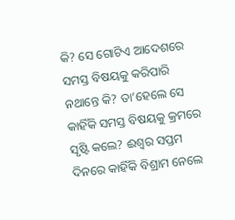କି? ସେ ଗୋଟିଏ ଆଦେଶରେ ସମସ୍ତ ବିଷୟକୁ କରିପାରି ନଥାନ୍ତେ କି? ତା’ହେଲେ ସେ କାହିଁକି ସମସ୍ତ ବିଷୟକୁ କ୍ରମରେ ସୃଷ୍ଟି କଲେ? ଈଶ୍ଵର ସପ୍ତମ ଦିନରେ କାହିଁକି ବିଶ୍ରାମ ନେଲେ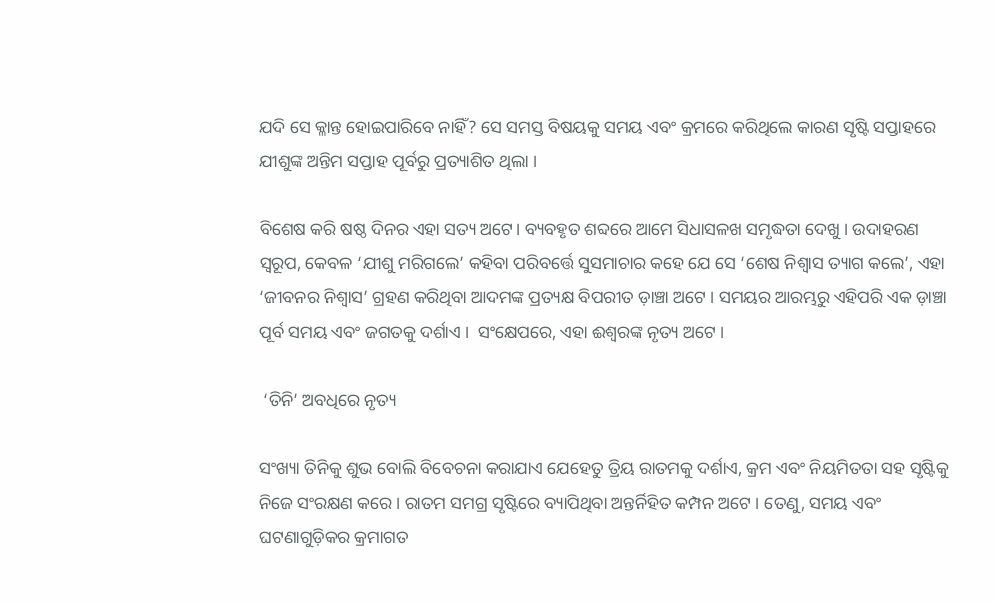ଯଦି ସେ କ୍ଳାନ୍ତ ହୋଇପାରିବେ ନାହିଁ? ସେ ସମସ୍ତ ବିଷୟକୁ ସମୟ ଏବଂ କ୍ରମରେ କରିଥିଲେ କାରଣ ସୃଷ୍ଟି ସପ୍ତାହରେ ଯୀଶୁଙ୍କ ଅନ୍ତିମ ସପ୍ତାହ ପୂର୍ବରୁ ପ୍ରତ୍ୟାଶିତ ଥିଲା ।

ବିଶେଷ କରି ଷଷ୍ଠ ଦିନର ଏହା ସତ୍ୟ ଅଟେ। ବ୍ୟବହୃତ ଶବ୍ଦରେ ଆମେ ସିଧାସଳଖ ସମୃଦ୍ଧତା ଦେଖୁ । ଉଦାହରଣ ସ୍ୱରୂପ, କେବଳ ‘ଯୀଶୁ ମରିଗଲେ’ କହିବା ପରିବର୍ତ୍ତେ ସୁସମାଚାର କହେ ଯେ ସେ ‘ଶେଷ ନିଶ୍ୱାସ ତ୍ୟାଗ କଲେ’, ଏହା ‘ଜୀବନର ନିଶ୍ୱାସ’ ଗ୍ରହଣ କରିଥିବା ଆଦମଙ୍କ ପ୍ରତ୍ୟକ୍ଷ ବିପରୀତ ଡ଼ାଞ୍ଚା ଅଟେ । ସମୟର ଆରମ୍ଭରୁ ଏହିପରି ଏକ ଡ଼ାଞ୍ଚା ପୂର୍ବ ସମୟ ଏବଂ ଜଗତକୁ ଦର୍ଶାଏ ।  ସଂକ୍ଷେପରେ, ଏହା ଈଶ୍ୱରଙ୍କ ନୃତ୍ୟ ଅଟେ ।

 ‘ତିନି’ ଅବଧିରେ ନୃତ୍ୟ

ସଂଖ୍ୟା ତିନିକୁ ଶୁଭ ବୋଲି ବିବେଚନା କରାଯାଏ ଯେହେତୁ ତ୍ରିୟ ରାତମକୁ ଦର୍ଶାଏ, କ୍ରମ ଏବଂ ନିୟମିତତା ସହ ସୃଷ୍ଟିକୁ ନିଜେ ସଂରକ୍ଷଣ କରେ । ରାତମ ସମଗ୍ର ସୃଷ୍ଟିରେ ବ୍ୟାପିଥିବା ଅନ୍ତର୍ନିହିତ କମ୍ପନ ଅଟେ । ତେଣୁ, ସମୟ ଏବଂ ଘଟଣାଗୁଡ଼ିକର କ୍ରମାଗତ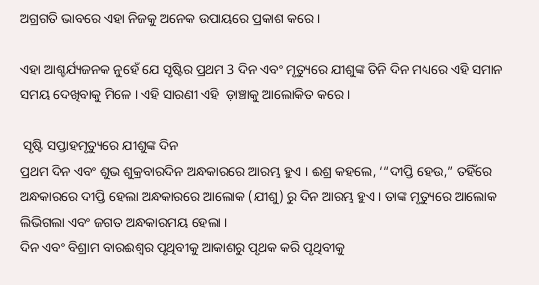ଅଗ୍ରଗତି ଭାବରେ ଏହା ନିଜକୁ ଅନେକ ଉପାୟରେ ପ୍ରକାଶ କରେ ।

ଏହା ଆଶ୍ଚର୍ଯ୍ୟଜନକ ନୁହେଁ ଯେ ସୃଷ୍ଟିର ପ୍ରଥମ 3 ଦିନ ଏବଂ ମୃତ୍ୟୁରେ ଯୀଶୁଙ୍କ ତିନି ଦିନ ମଧ୍ୟରେ ଏହି ସମାନ ସମୟ ଦେଖିବାକୁ ମିଳେ । ଏହି ସାରଣୀ ଏହି  ଡ଼ାଞ୍ଚାକୁ ଆଲୋକିତ କରେ ।

 ସୃଷ୍ଟି ସପ୍ତାହମୃତ୍ୟୁରେ ଯୀଶୁଙ୍କ ଦିନ
ପ୍ରଥମ ଦିନ ଏବଂ ଶୁଭ ଶୁକ୍ରବାରଦିନ ଅନ୍ଧକାରରେ ଆରମ୍ଭ ହୁଏ । ଈଶ୍ର କହଲେ, ‘“ଦୀପ୍ତି ହେଉ,” ତହିଁରେ ଅନ୍ଧକାରରେ ଦୀପ୍ତି ହେଲା ଅନ୍ଧକାରରେ ଆଲୋକ (ଯୀଶୁ) ରୁ ଦିନ ଆରମ୍ଭ ହୁଏ । ତାଙ୍କ ମୃତ୍ୟୁରେ ଆଲୋକ ଲିଭିଗଲା ଏବଂ ଜଗତ ଅନ୍ଧକାରମୟ ହେଲା ।
ଦିନ ଏବଂ ବିଶ୍ରାମ ବାରଈଶ୍ଵର ପୃଥିବୀକୁ ଆକାଶରୁ ପୃଥକ କରି ପୃଥିବୀକୁ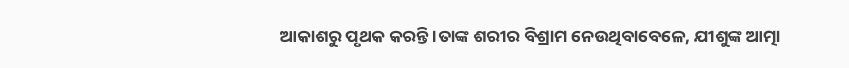ଆକାଶରୁ ପୃଥକ କରନ୍ତି ।ତାଙ୍କ ଶରୀର ବିଶ୍ରାମ ନେଉଥିବାବେଳେ, ଯୀଶୁଙ୍କ ଆତ୍ମା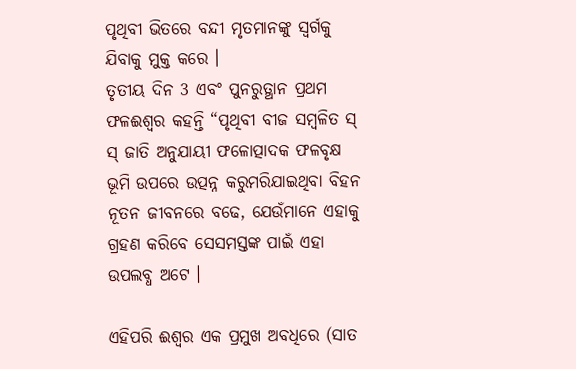ପୃଥିବୀ ଭିତରେ ବନ୍ଦୀ ମୃତମାନଙ୍କୁ ସ୍ୱର୍ଗକୁ ଯିବାକୁ ମୁକ୍ତ କରେ ।
ତୃତୀୟ ଦିନ 3 ଏବଂ ପୁନରୁତ୍ଥାନ ପ୍ରଥମ ଫଳଈଶ୍ଵର କହନ୍ତି “ପୃଥିବୀ ବୀଜ ସମ୍ବଳିତ ସ୍ ସ୍ ଜାତି ଅନୁଯାୟୀ ଫଳୋତ୍ପାଦକ ଫଳବୃକ୍ଷ ଭୂମି ଉପରେ ଉତ୍ପନ୍ନ କରୁମରିଯାଇଥିବା ବିହନ ନୂତନ ଜୀବନରେ ବଢେ, ଯେଉଁମାନେ ଏହାକୁ ଗ୍ରହଣ କରିବେ ସେସମସ୍ତଙ୍କ ପାଇଁ ଏହା ଉପଲବ୍ଧ ଅଟେ ।

ଏହିପରି ଈଶ୍ଵର ଏକ ପ୍ରମୁଖ ଅବଧିରେ (ସାତ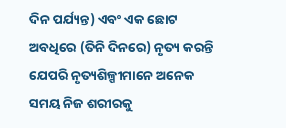ଦିନ ପର୍ଯ୍ୟନ୍ତ) ଏବଂ ଏକ ଛୋଟ ଅବଧିରେ (ତିନି ଦିନରେ) ନୃତ୍ୟ କରନ୍ତି ଯେପରି ନୃତ୍ୟଶିଳ୍ପୀମାନେ ଅନେକ ସମୟ ନିଜ ଶରୀରକୁ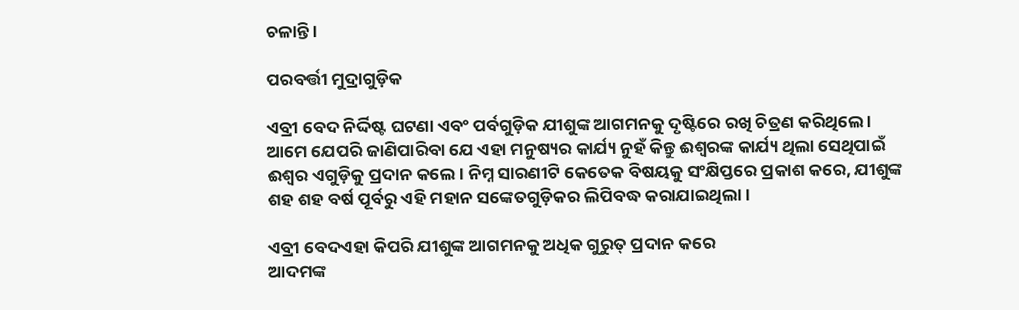ଚଳାନ୍ତି ।

ପରବର୍ତ୍ତୀ ମୁଦ୍ରାଗୁଡ଼ିକ

ଏବ୍ରୀ ବେଦ ନିର୍ଦ୍ଦିଷ୍ଟ ଘଟଣା ଏବଂ ପର୍ବଗୁଡ଼ିକ ଯୀଶୁଙ୍କ ଆଗମନକୁ ଦୃଷ୍ଟିରେ ରଖି ଚିତ୍ରଣ କରିଥିଲେ । ଆମେ ଯେପରି ଜାଣିପାରିବା ଯେ ଏହା ମନୁଷ୍ୟର କାର୍ଯ୍ୟ ନୁହଁ କିନ୍ତୁ ଈଶ୍ଵରଙ୍କ କାର୍ଯ୍ୟ ଥିଲା ସେଥିପାଇଁ ଈଶ୍ଵର ଏଗୁଡ଼ିକୁ ପ୍ରଦାନ କଲେ । ନିମ୍ନ ସାରଣୀଟି କେତେକ ବିଷୟକୁ ସଂକ୍ଷିପ୍ତରେ ପ୍ରକାଶ କରେ, ଯୀଶୁଙ୍କ ଶହ ଶହ ବର୍ଷ ପୂର୍ବରୁ ଏହି ମହାନ ସଙ୍କେତଗୁଡ଼ିକର ଲିପିବଦ୍ଧ କରାଯାଇଥିଲା ।

ଏବ୍ରୀ ବେଦଏହା କିପରି ଯୀଶୁଙ୍କ ଆଗମନକୁ ଅଧିକ ଗୁରୁତ୍ ପ୍ରଦାନ କରେ
ଆଦମଙ୍କ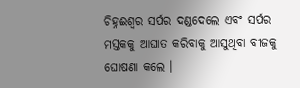ଚିହ୍ନଈଶ୍ଵର ସର୍ପର ଦଣ୍ଡଦେଲେ ଏବଂ ସର୍ପର ମସ୍ତକକୁ ଆଘାତ କରିବାକୁ ଆସୁଥିବା ବୀଜକୁ ଘୋଷଣା କଲେ ।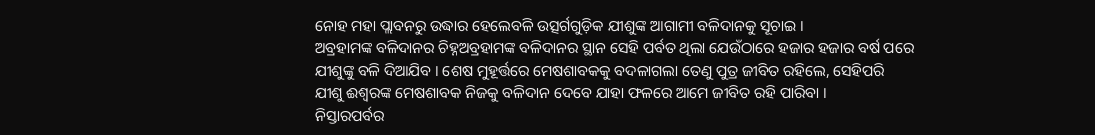ନୋହ ମହା ପ୍ଲାବନରୁ ଉଦ୍ଧାର ହେଲେବଳି ଉତ୍ସର୍ଗଗୁଡ଼ିକ ଯୀଶୁଙ୍କ ଆଗାମୀ ବଳିଦାନକୁ ସୂଚାଇ ।
ଅବ୍ରହାମଙ୍କ ବଳିଦାନର ଚିହ୍ନଅବ୍ରହାମଙ୍କ ବଳିଦାନର ସ୍ଥାନ ସେହି ପର୍ବତ ଥିଲା ଯେଉଁଠାରେ ହଜାର ହଜାର ବର୍ଷ ପରେ ଯୀଶୁଙ୍କୁ ବଳି ଦିଆଯିବ । ଶେଷ ମୁହୂର୍ତ୍ତରେ ମେଷଶାବକକୁ ବଦଳାଗଲା ତେଣୁ ପୁତ୍ର ଜୀବିତ ରହିଲେ, ସେହିପରି ଯୀଶୁ ଈଶ୍ଵରଙ୍କ ମେଷଶାବକ ନିଜକୁ ବଳିଦାନ ଦେବେ ଯାହା ଫଳରେ ଆମେ ଜୀବିତ ରହି ପାରିବା ।
ନିସ୍ତାରପର୍ବର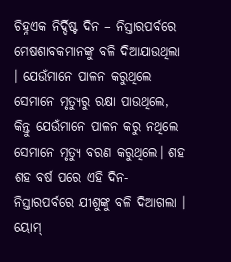ଚିହ୍ନଏକ ନିର୍ଦ୍ଦିଷ୍ଟ ଦିନ – ନିସ୍ତାରପର୍ବରେ ମେଷଶାବକମାନଙ୍କୁ ବଳି ଦିଆଯାଉଥିଲା । ଯେଉଁମାନେ ପାଳନ କରୁଥିଲେ ସେମାନେ ମୃତ୍ୟୁରୁ ରକ୍ଷା ପାଉଥିଲେ, କିନ୍ତୁ ଯେଉଁମାନେ ପାଳନ କରୁ ନଥିଲେ ସେମାନେ ମୃତ୍ୟୁ ବରଣ କରୁଥିଲେ। ଶହ ଶହ ବର୍ଷ ପରେ ଏହି ଦିନ- ନିସ୍ତାରପର୍ବରେ ଯୀଶୁଙ୍କୁ ବଳି ଦିଆଗଲା ।
ୟୋମ୍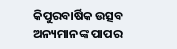କିପୁରବାର୍ଷିକ ଉତ୍ସବ ଅନ୍ୟମାନଙ୍କ ପାପର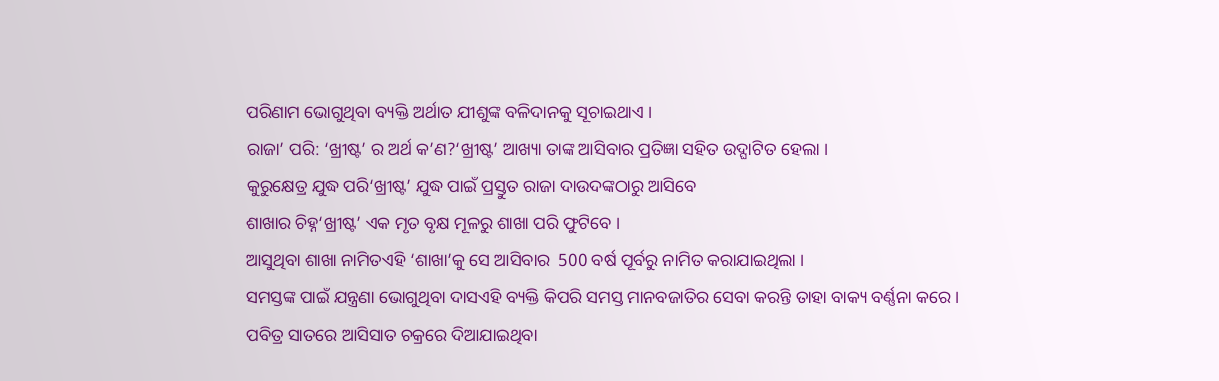ପରିଣାମ ଭୋଗୁଥିବା ବ୍ୟକ୍ତି ଅର୍ଥାତ ଯୀଶୁଙ୍କ ବଳିଦାନକୁ ସୂଚାଇଥାଏ ।
ରାଜା’ ପରି: ‘ଖ୍ରୀଷ୍ଟ’ ର ଅର୍ଥ କ’ଣ?‘ଖ୍ରୀଷ୍ଟ’ ଆଖ୍ୟା ତାଙ୍କ ଆସିବାର ପ୍ରତିଜ୍ଞା ସହିତ ଉଦ୍ଘାଟିତ ହେଲା ।
କୁରୁକ୍ଷେତ୍ର ଯୁଦ୍ଧ ପରି‘ଖ୍ରୀଷ୍ଟ’ ଯୁଦ୍ଧ ପାଇଁ ପ୍ରସ୍ତୁତ ରାଜା ଦାଉଦଙ୍କଠାରୁ ଆସିବେ
ଶାଖାର ଚିହ୍ନ‘ଖ୍ରୀଷ୍ଟ’ ଏକ ମୃତ ବୃକ୍ଷ ମୂଳରୁ ଶାଖା ପରି ଫୁଟିବେ ।
ଆସୁଥିବା ଶାଖା ନାମିତଏହି ‘ଶାଖା’କୁ ସେ ଆସିବାର  500 ବର୍ଷ ପୂର୍ବରୁ ନାମିତ କରାଯାଇଥିଲା ।
ସମସ୍ତଙ୍କ ପାଇଁ ଯନ୍ତ୍ରଣା ଭୋଗୁଥିବା ଦାସଏହି ବ୍ୟକ୍ତି କିପରି ସମସ୍ତ ମାନବଜାତିର ସେବା କରନ୍ତି ତାହା ବାକ୍ୟ ବର୍ଣ୍ଣନା କରେ ।
ପବିତ୍ର ସାତରେ ଆସିସାତ ଚକ୍ରରେ ଦିଆଯାଇଥିବା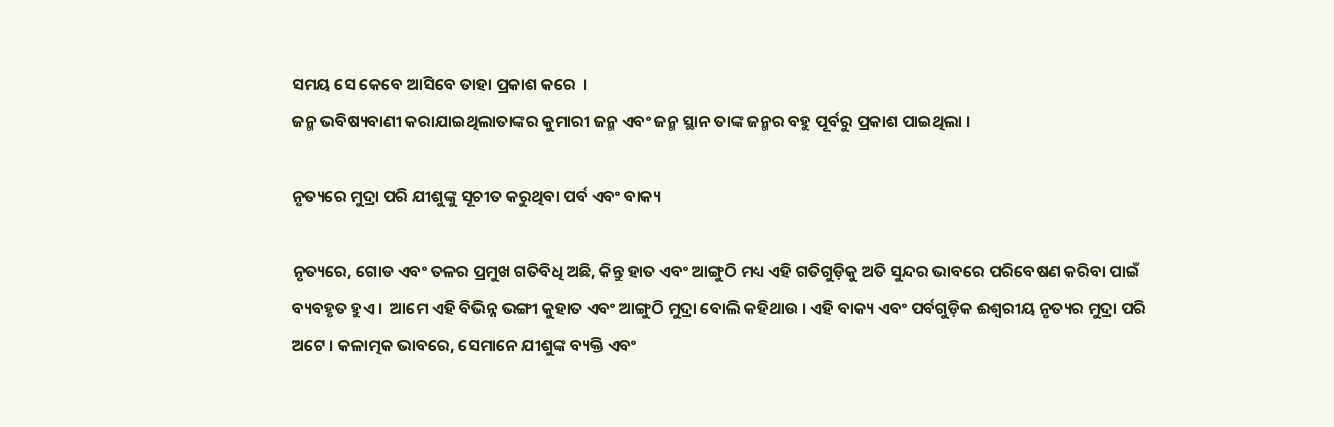ସମୟ ସେ କେବେ ଆସିବେ ତାହା ପ୍ରକାଶ କରେ  ।
ଜନ୍ମ ଭବିଷ୍ୟବାଣୀ କରାଯାଇଥିଲାତାଙ୍କର କୁମାରୀ ଜନ୍ମ ଏବଂ ଜନ୍ମ ସ୍ଥାନ ତାଙ୍କ ଜନ୍ମର ବହୁ ପୂର୍ବରୁ ପ୍ରକାଶ ପାଇଥିଲା ।

ନୃତ୍ୟରେ ମୁଦ୍ରା ପରି ଯୀଶୁଙ୍କୁ ସୂଚୀତ କରୁଥିବା ପର୍ବ ଏବଂ ବାକ୍ୟ

ନୃତ୍ୟରେ, ଗୋଡ ଏବଂ ତଳର ପ୍ରମୁଖ ଗତିବିଧି ଅଛି, କିନ୍ତୁ ହାତ ଏବଂ ଆଙ୍ଗୁଠି ମଧ୍ୟ ଏହି ଗତିଗୁଡ଼ିକୁ ଅତି ସୁନ୍ଦର ଭାବରେ ପରିବେଷଣ କରିବା ପାଇଁ ବ୍ୟବହୃତ ହୁଏ ।  ଆମେ ଏହି ବିଭିନ୍ନ ଭଙ୍ଗୀ କୁହାତ ଏବଂ ଆଙ୍ଗୁଠି ମୁଦ୍ରା ବୋଲି କହିଥାଉ । ଏହି ବାକ୍ୟ ଏବଂ ପର୍ବଗୁଡ଼ିକ ଈଶ୍ୱରୀୟ ନୃତ୍ୟର ମୁଦ୍ରା ପରି ଅଟେ । କଳାତ୍ମକ ଭାବରେ, ସେମାନେ ଯୀଶୁଙ୍କ ବ୍ୟକ୍ତି ଏବଂ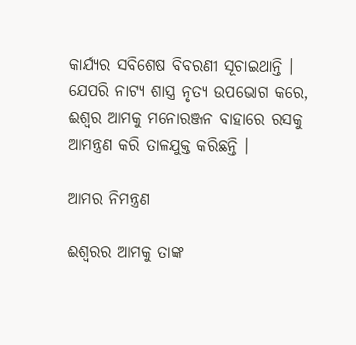କାର୍ଯ୍ୟର ସବିଶେଷ ବିବରଣୀ ସୂଚାଇଥାନ୍ତି । ଯେପରି ନାଟ୍ୟ ଶାସ୍ତ୍ର ନୃତ୍ୟ ଉପଭୋଗ କରେ, ଈଶ୍ଵର ଆମକୁ ମନୋରଞ୍ଜନ ବାହାରେ ରସକୁ ଆମନ୍ତ୍ରଣ କରି ତାଳଯୁକ୍ତ କରିଛନ୍ତି ।

ଆମର ନିମନ୍ତ୍ରଣ

ଈଶ୍ଵରର ଆମକୁ ତାଙ୍କ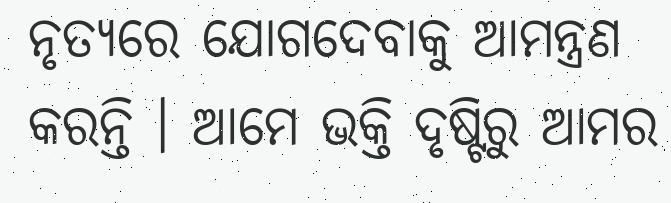ନୃତ୍ୟରେ ଯୋଗଦେବାକୁ ଆମନ୍ତ୍ରଣ କରନ୍ତି । ଆମେ ଭକ୍ତି ଦୃଷ୍ଟିରୁ ଆମର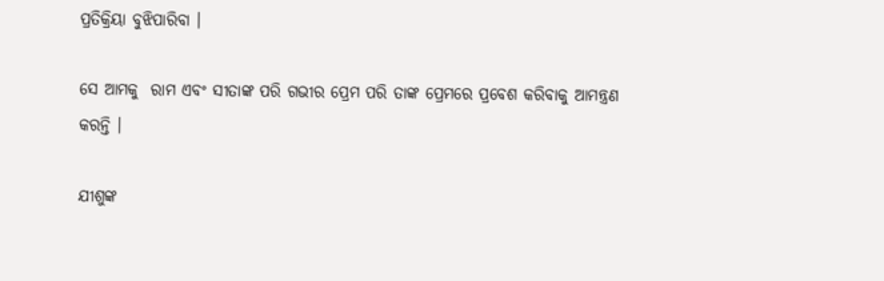ପ୍ରତିକ୍ରିୟା ବୁଝିପାରିବା ।

ସେ ଆମକୁ  ରାମ ଏବଂ ସୀତାଙ୍କ ପରି ଗଭୀର ପ୍ରେମ ପରି ତାଙ୍କ ପ୍ରେମରେ ପ୍ରବେଶ କରିବାକୁ ଆମନ୍ତ୍ରଣ କରନ୍ତି ।

ଯୀଶୁଙ୍କ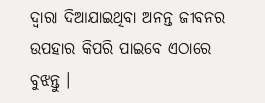ଦ୍ୱାରା ଦିଆଯାଇଥିବା ଅନନ୍ତ ଜୀବନର ଉପହାର କିପରି ପାଇବେ ଏଠାରେ ବୁଝନ୍ତୁ ।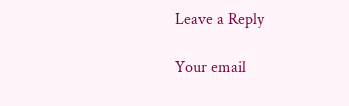Leave a Reply

Your email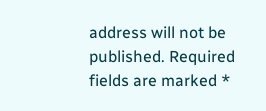address will not be published. Required fields are marked *